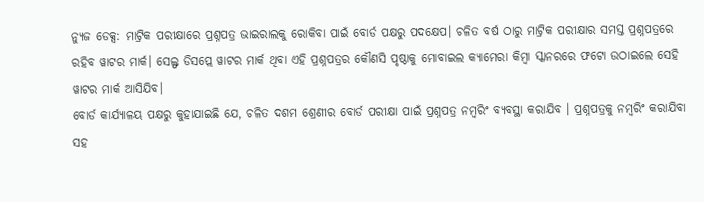ନ୍ୟୁଜ ଡେକ୍ସ: ମାଟ୍ରିକ ପରୀକ୍ଷାରେ ପ୍ରଶ୍ନପତ୍ର ଭାଇରାଲକୁ ରୋକିବା ପାଇଁ ବୋର୍ଡ ପକ୍ଷରୁ ପଦକ୍ଷେପ। ଚଳିତ ବର୍ଷ ଠାରୁ ମାଟ୍ରିକ ପରୀକ୍ଷାର ସମସ୍ତ ପ୍ରଶ୍ନପତ୍ରରେ ରହିବ ୱାଟର ମାର୍କ। ସେଲ୍ଫ ଡିସପ୍ଲେ ୱାଟର ମାର୍କ ଥିବା ଏହି ପ୍ରଶ୍ନପତ୍ରର କୌଣସି ପୃଷ୍ଠାକୁ ମୋବାଇଲ କ୍ୟାମେରା କିମ୍ବା ସ୍କାନରରେ ଫଟୋ ଉଠାଇଲେ ସେହି ୱାଟର ମାର୍କ ଆସିଯିବ।
ବୋର୍ଡ କାର୍ଯ୍ୟାଳୟ ପକ୍ଷରୁ କୁହାଯାଇଛି ଯେ, ଚଳିତ ଦଶମ ଶ୍ରେଣୀର ବୋର୍ଡ ପରୀକ୍ଷା ପାଇଁ ପ୍ରଶ୍ନପତ୍ର ନମ୍ବରିଂ ବ୍ୟବସ୍ଥା କରାଯିବ । ପ୍ରଶ୍ନପତ୍ରକୁ ନମ୍ବରିଂ କରାଯିବା ସହ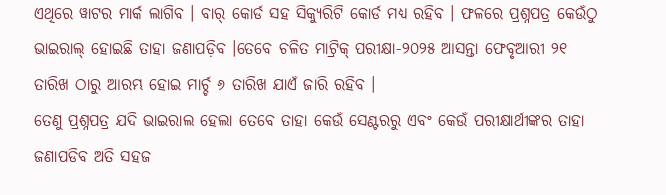ଏଥିରେ ୱାଟର ମାର୍କ ଲାଗିବ । ବାର୍ କୋର୍ଡ ସହ ସିକ୍ୟୁରିଟି କୋର୍ଡ ମଧ୍ୟ ରହିବ । ଫଳରେ ପ୍ରଶ୍ନପତ୍ର କେଉଁଠୁ ଭାଇରାଲ୍ ହୋଇଛି ତାହା ଜଣାପଡ଼ିବ ।ତେବେ ଚଳିତ ମାଟ୍ରିକ୍ ପରୀକ୍ଷା-୨୦୨୫ ଆସନ୍ତା ଫେବୃଆରୀ ୨୧ ତାରିଖ ଠାରୁ ଆରମ୍ଭ ହୋଇ ମାର୍ଚ୍ଚ ୬ ତାରିଖ ଯାଏଁ ଜାରି ରହିବ ।
ତେଣୁ ପ୍ରଶ୍ନପତ୍ର ଯଦି ଭାଇରାଲ ହେଲା ତେବେ ତାହା କେଉଁ ସେଣ୍ଟରରୁ ଏବଂ କେଉଁ ପରୀକ୍ଷାର୍ଥୀଙ୍କର ତାହା ଜଣାପଡିବ ଅତି ସହଜ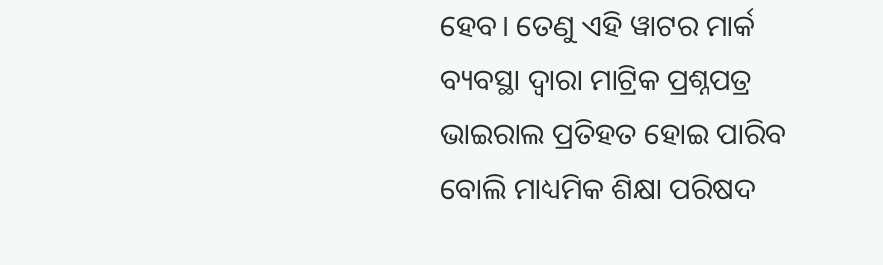ହେବ। ତେଣୁ ଏହି ୱାଟର ମାର୍କ ବ୍ୟବସ୍ଥା ଦ୍ୱାରା ମାଟ୍ରିକ ପ୍ରଶ୍ନପତ୍ର ଭାଇରାଲ ପ୍ରତିହତ ହୋଇ ପାରିବ ବୋଲି ମାଧ୍ୟମିକ ଶିକ୍ଷା ପରିଷଦ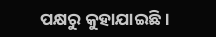ପକ୍ଷରୁ କୁହାଯାଇଛି।